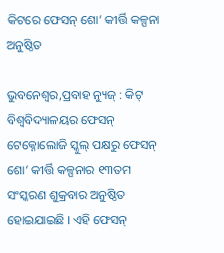କିଟରେ ଫେସନ୍ ଶୋ’ କୀର୍ତ୍ତି କଳ୍ପନା ଅନୁଷ୍ଠିତ

ଭୁବନେଶ୍ୱର,ପ୍ରବାହ ନ୍ୟୁଜ୍ : କିଟ୍ ବିଶ୍ୱବିଦ୍ୟାଳୟର ଫେସନ୍ ଟେକ୍ନୋଲୋଜି ସ୍କୁଲ୍ ପକ୍ଷରୁ ଫେସନ୍ ଶୋ’ କୀର୍ତ୍ତି କଳ୍ପନାର ୧୩ତମ ସଂସ୍କରଣ ଶୁକ୍ରବାର ଅନୁଷ୍ଠିତ ହୋଇଯାଇଛି । ଏହି ଫେସନ୍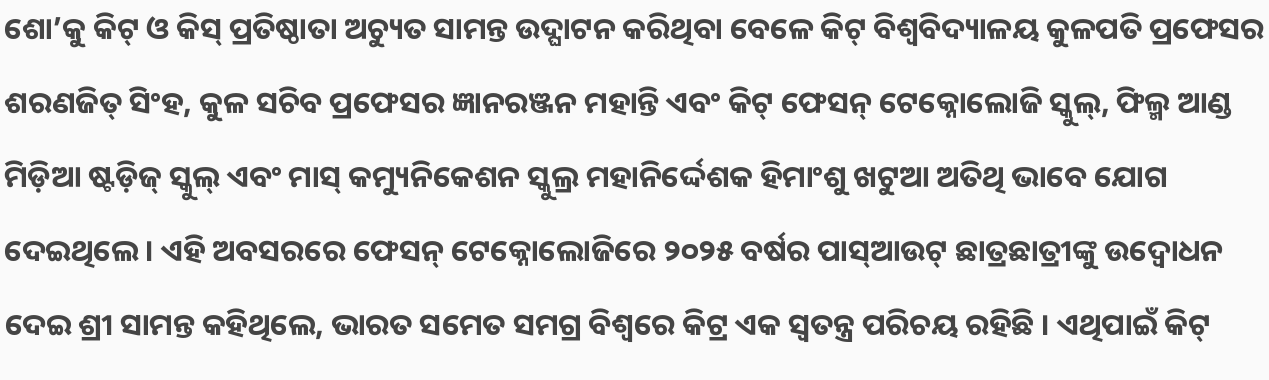ଶୋ’କୁ କିଟ୍ ଓ କିସ୍ ପ୍ରତିଷ୍ଠାତା ଅଚ୍ୟୁତ ସାମନ୍ତ ଉଦ୍ଘାଟନ କରିଥିବା ବେଳେ କିଟ୍ ବିଶ୍ୱବିଦ୍ୟାଳୟ କୁଳପତି ପ୍ରଫେସର ଶରଣଜିତ୍ ସିଂହ, କୁଳ ସଚିବ ପ୍ରଫେସର ଜ୍ଞାନରଞ୍ଜନ ମହାନ୍ତି ଏବଂ କିଟ୍ ଫେସନ୍ ଟେକ୍ନୋଲୋଜି ସ୍କୁଲ୍, ଫିଲ୍ମ ଆଣ୍ଡ ମିଡ଼ିଆ ଷ୍ଟଡ଼ିଜ୍ ସ୍କୁଲ୍ ଏବଂ ମାସ୍ କମ୍ୟୁନିକେଶନ ସ୍କୁଲ୍ର ମହାନିର୍ଦ୍ଦେଶକ ହିମାଂଶୁ ଖଟୁଆ ଅତିଥି ଭାବେ ଯୋଗ ଦେଇଥିଲେ । ଏହି ଅବସରରେ ଫେସନ୍ ଟେକ୍ନୋଲୋଜିରେ ୨୦୨୫ ବର୍ଷର ପାସ୍ଆଉଟ୍ ଛାତ୍ରଛାତ୍ରୀଙ୍କୁ ଉଦ୍ବୋଧନ ଦେଇ ଶ୍ରୀ ସାମନ୍ତ କହିଥିଲେ, ଭାରତ ସମେତ ସମଗ୍ର ବିଶ୍ୱରେ କିଟ୍ର ଏକ ସ୍ୱତନ୍ତ୍ର ପରିଚୟ ରହିଛି । ଏଥିପାଇଁ କିଟ୍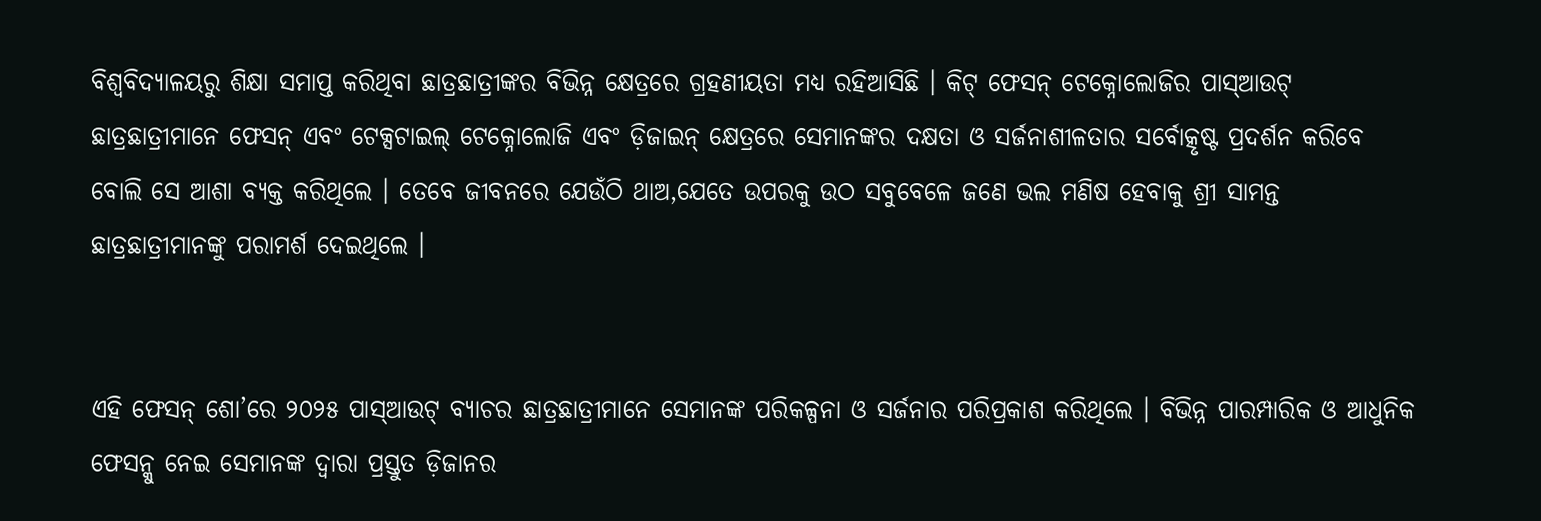ବିଶ୍ୱବିଦ୍ୟାଳୟରୁ ଶିକ୍ଷା ସମାପ୍ତ କରିଥିବା ଛାତ୍ରଛାତ୍ରୀଙ୍କର ବିଭିନ୍ନ କ୍ଷେତ୍ରରେ ଗ୍ରହଣୀୟତା ମଧ୍ୟ ରହିଆସିଛି । କିଟ୍ ଫେସନ୍ ଟେକ୍ନୋଲୋଜିର ପାସ୍ଆଉଟ୍ ଛାତ୍ରଛାତ୍ରୀମାନେ ଫେସନ୍ ଏବଂ ଟେକ୍ସଟାଇଲ୍ ଟେକ୍ନୋଲୋଜି ଏବଂ ଡ଼ିଜାଇନ୍ କ୍ଷେତ୍ରରେ ସେମାନଙ୍କର ଦକ୍ଷତା ଓ ସର୍ଜନାଶୀଳତାର ସର୍ବୋତ୍କୃଷ୍ଟ ପ୍ରଦର୍ଶନ କରିବେ ବୋଲି ସେ ଆଶା ବ୍ୟକ୍ତ କରିଥିଲେ । ତେବେ ଜୀବନରେ ଯେଉଁଠି ଥାଅ,ଯେତେ ଉପରକୁ ଉଠ ସବୁବେଳେ ଜଣେ ଭଲ ମଣିଷ ହେବାକୁ ଶ୍ରୀ ସାମନ୍ତ ଛାତ୍ରଛାତ୍ରୀମାନଙ୍କୁ ପରାମର୍ଶ ଦେଇଥିଲେ ।


ଏହି ଫେସନ୍ ଶୋ’ରେ ୨୦୨୫ ପାସ୍ଆଉଟ୍ ବ୍ୟାଚର ଛାତ୍ରଛାତ୍ରୀମାନେ ସେମାନଙ୍କ ପରିକଳ୍ପନା ଓ ସର୍ଜନାର ପରିପ୍ରକାଶ କରିଥିଲେ । ବିଭିନ୍ନ ପାରମ୍ପାରିକ ଓ ଆଧୁନିକ ଫେସନ୍କୁ ନେଇ ସେମାନଙ୍କ ଦ୍ୱାରା ପ୍ରସ୍ତୁତ ଡ଼ିଜାନର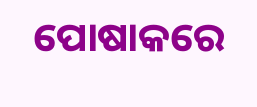ପୋଷାକରେ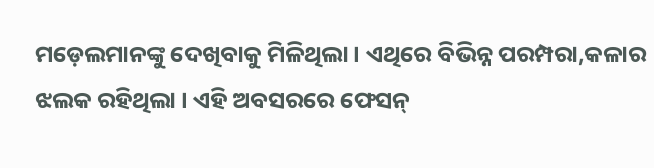ମଡ଼େଲମାନଙ୍କୁ ଦେଖିବାକୁ ମିଳିଥିଲା । ଏଥିରେ ବିଭିନ୍ନ ପରମ୍ପରା,କଳାର ଝଲକ ରହିଥିଲା । ଏହି ଅବସରରେ ଫେସନ୍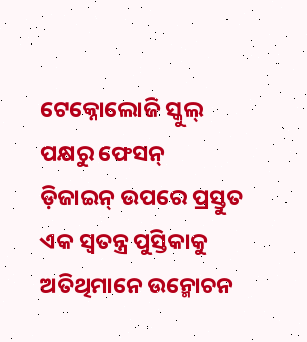ଟେକ୍ନୋଲୋଜି ସ୍କୁଲ୍ ପକ୍ଷରୁ ଫେସନ୍ ଡ଼ିଜାଇନ୍ ଉପରେ ପ୍ରସ୍ତୁତ ଏକ ସ୍ୱତନ୍ତ୍ର ପୁସ୍ତିକାକୁ ଅତିଥିମାନେ ଉନ୍ମୋଚନ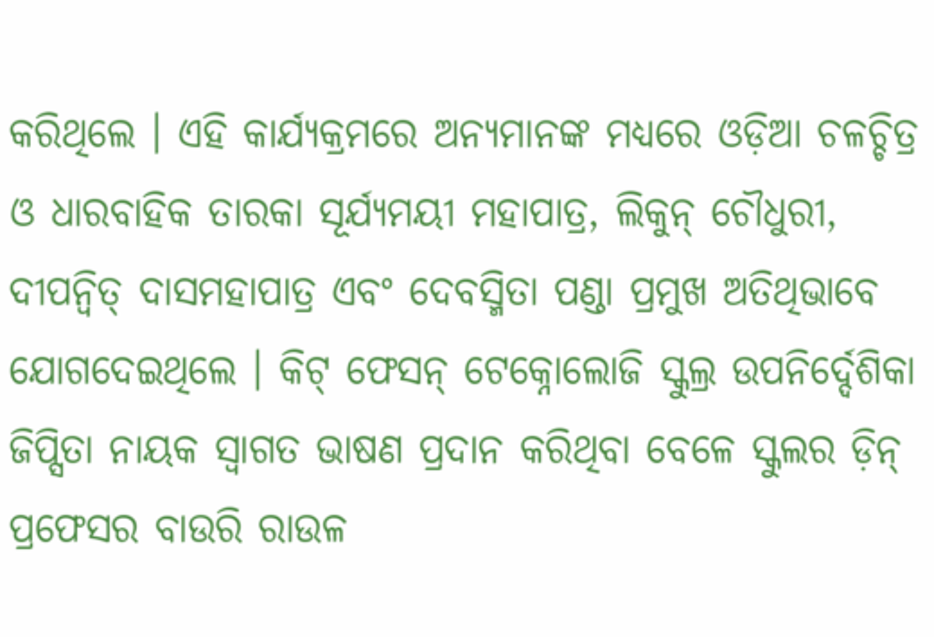କରିଥିଲେ । ଏହି କାର୍ଯ୍ୟକ୍ରମରେ ଅନ୍ୟମାନଙ୍କ ମଧ୍ୟରେ ଓଡ଼ିଆ ଚଳଚ୍ଚିତ୍ର ଓ ଧାରବାହିକ ତାରକା ସୂର୍ଯ୍ୟମୟୀ ମହାପାତ୍ର, ଲିକୁନ୍ ଚୌଧୁରୀ, ଦୀପନ୍ୱିତ୍ ଦାସମହାପାତ୍ର ଏବଂ ଦେବସ୍ମିତା ପଣ୍ଡା ପ୍ରମୁଖ ଅତିଥିଭାବେ ଯୋଗଦେଇଥିଲେ । କିଟ୍ ଫେସନ୍ ଟେକ୍ନୋଲୋଜି ସ୍କୁଲ୍ର ଉପନିର୍ଦ୍ଦେଶିକା ଜିପ୍ସିତା ନାୟକ ସ୍ୱାଗତ ଭାଷଣ ପ୍ରଦାନ କରିଥିବା ବେଳେ ସ୍କୁଲର ଡ଼ିନ୍ ପ୍ରଫେସର ବାଉରି ରାଉଳ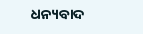ଧନ୍ୟବାଦ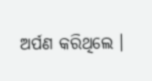ଅର୍ପଣ କରିଥିଲେ ।